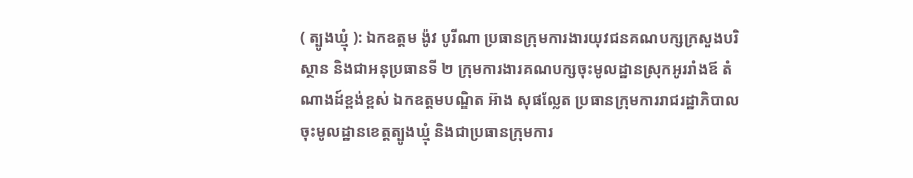( ត្បូងឃ្មុំ ): ឯកឧត្តម ង៉ូវ បូរីណា ប្រធានក្រុមការងារយុវជនគណបក្សក្រសួងបរិស្ថាន និងជាអនុប្រធានទី ២ ក្រុមការងារគណបក្សចុះមូលដ្ឋានស្រុកអូររាំងឪ តំណាងដ៍ខ្ពង់ខ្ពស់ ឯកឧត្តមបណ្ឌិត អ៊ាង សុផល្លែត ប្រធានក្រុមការរាជរដ្ឋាភិបាលចុះមូលដ្ឋានខេត្តត្បូងឃ្មុំ និងជាប្រធានក្រុមការ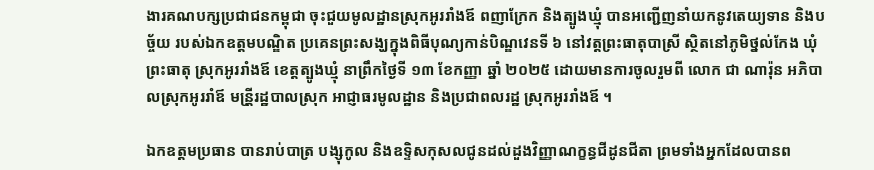ងារគណបក្សប្រជាជនកម្ពុជា ចុះជួយមូលដ្ឋានស្រុកអូររាំងឪ ពញាក្រែក និងត្បូងឃ្មុំ បានអញ្ជើញនាំយកនូវតេយ្យទាន និងបច្ច័យ របស់ឯកឧត្តមបណ្ឌិត ប្រគេនព្រះសង្ឃក្នុងពិធីបុណ្យកាន់បិណ្ឌវេនទី ៦ នៅវត្តព្រះធាតុបាស្រី ស្ថិតនៅភូមិថ្នល់កែង ឃុំព្រះធាតុ ស្រុកអូររាំងឪ ខេត្តត្បូងឃ្មុំ នាព្រឹកថ្ងៃទី ១៣ ខែកញ្ញា ឆ្នាំ ២០២៥ ដោយមានការចូលរួមពី លោក ជា ណារ៉ុន អភិបាលស្រុកអូររាំឪ មន្រី្តរដ្ឋបាលស្រុក អាជ្ញាធរមូលដ្ឋាន និងប្រជាពលរដ្ឋ ស្រុកអូររាំងឪ ។

ឯកឧត្តមប្រធាន បានរាប់បាត្រ បង្សុកូល និងឧទ្ទិសកុសលជូនដល់ដួងវិញ្ញាណក្ខន្ធជីដូនជីតា ព្រមទាំងអ្នកដែលបានព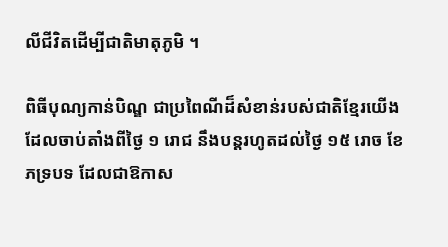លីជីវិតដើម្បីជាតិមាតុភូមិ ។

ពិធីបុណ្យកាន់បិណ្ឌ ជាប្រពៃណីដ៏សំខាន់របស់ជាតិខ្មែរយើង ដែលចាប់តាំងពីថ្ងៃ ១ រោជ នឹងបន្តរហូតដល់ថ្ងៃ ១៥ រោច ខែភទ្របទ ដែលជាឱកាស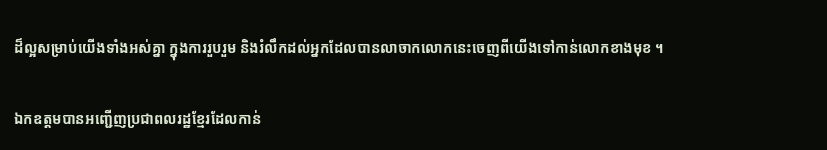ដ៏ល្អសម្រាប់យើងទាំងអស់គ្នា ក្នុងការរួបរួម និងរំលឹកដល់អ្នកដែលបានលាចាកលោកនេះចេញពីយើងទៅកាន់លោកខាងមុខ ។

ឯកឧត្តមបានអញ្ជើញប្រជាពលរដ្ឋខ្មែរដែលកាន់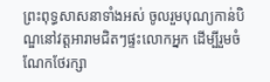ព្រះពុទ្ធសាសនាទាំងអស់ ចូលរួមបុណ្យកាន់បិណ្ឌនៅវត្តអារាមជិតៗផ្ទះលោកអ្នក ដើម្បីរួមចំណែកថែរក្សា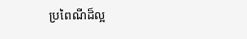ប្រពៃណីដ៏ល្អ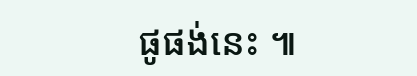ផូផង់នេះ ៕